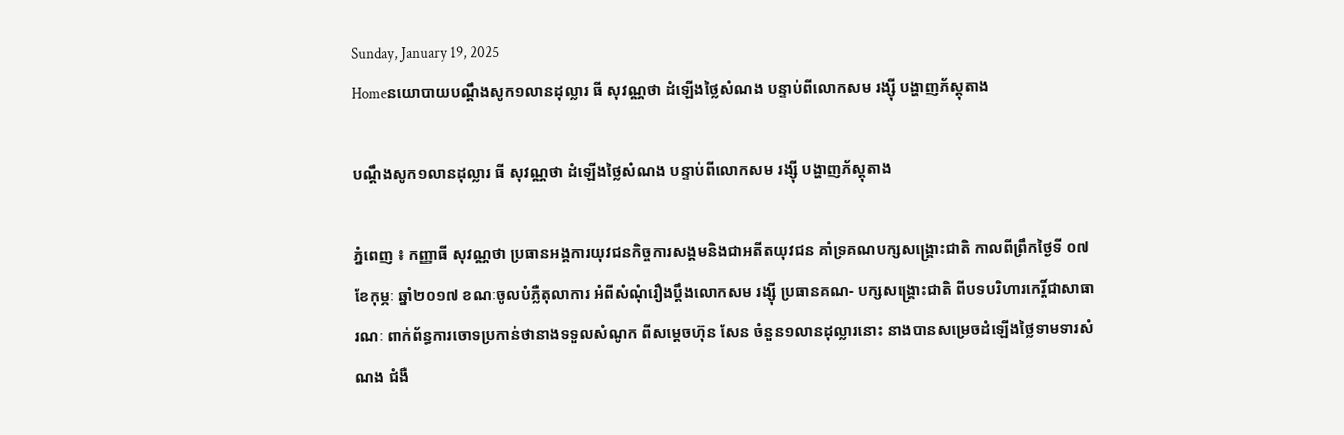Sunday, January 19, 2025
Homeនយោបាយបណ្តឹងសូក១លានដុល្លារ ធី សុវណ្ណថា ដំឡើងថ្លៃសំណង បន្ទាប់ពីលោកសម រង្ស៊ី បង្ហាញភ័ស្តុតាង

បណ្តឹងសូក១លានដុល្លារ ធី សុវណ្ណថា ដំឡើងថ្លៃសំណង បន្ទាប់ពីលោកសម រង្ស៊ី បង្ហាញភ័ស្តុតាង

ភ្នំពេញ ៖ កញ្ញាធី សុវណ្ណថា ប្រធានអង្គការយុវជនកិច្ចការសង្គមនិងជាអតីតយុវជន គាំទ្រគណបក្សសង្គ្រោះជាតិ កាលពីព្រឹកថ្ងៃទី ០៧ ខែកុម្ភៈ ឆ្នាំ២០១៧ ខណៈចូលបំភ្លឺតុលាការ អំពីសំណុំរឿងប្តឹងលោកសម រង្ស៊ី ប្រធានគណ- បក្សសង្គ្រោះជាតិ ពីបទបរិហារកេរ្តិ៍ជាសាធារណៈ ពាក់ព័ន្ធការចោទប្រកាន់ថានាងទទួលសំណូក ពីសម្តេចហ៊ុន សែន ចំនួន១លានដុល្លារនោះ នាងបានសម្រេចដំឡើងថ្លៃទាមទារសំណង ជំងឺ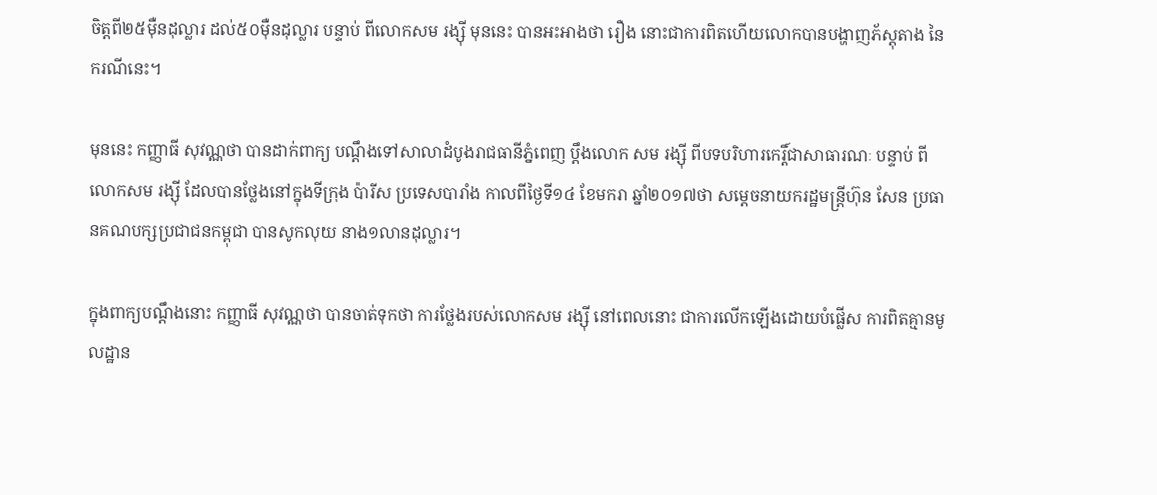ចិត្តពី២៥ម៉ឺនដុល្លារ ដល់៥០ម៉ឺនដុល្លារ បន្ទាប់ ពីលោកសម រង្ស៊ី មុននេះ បានអះអាងថា រឿង នោះជាការពិតហើយលោកបានបង្ហាញភ័ស្តុតាង នៃករណីនេះ។

មុននេះ កញ្ញាធី សុវណ្ណថា បានដាក់ពាក្យ បណ្តឹងទៅសាលាដំបូងរាជធានីភ្នំពេញ ប្តឹងលោក សម រង្ស៊ី ពីបទបរិហារកេរ្តិ៍ជាសាធារណៈ បន្ទាប់ ពីលោកសម រង្ស៊ី ដែលបានថ្លែងនៅក្នុងទីក្រុង ប៉ារីស ប្រទេសបារាំង កាលពីថ្ងៃទី១៤ ខែមករា ឆ្នាំ២០១៧ថា សម្តេចនាយករដ្ឋមន្ត្រីហ៊ុន សែន ប្រធានគណបក្សប្រជាជនកម្ពុជា បានសូកលុយ នាង១លានដុល្លារ។

ក្នុងពាក្យបណ្តឹងនោះ កញ្ញាធី សុវណ្ណថា បានចាត់ទុកថា ការថ្លែងរបស់លោកសម រង្ស៊ី នៅពេលនោះ ជាការលើកឡើងដោយបំផ្លើស ការពិតគ្មានមូលដ្ឋាន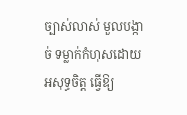ច្បាស់លាស់ មួលបង្កាច់ ទម្លាក់កំហុសដោយអសុទ្ធចិត្ត ធ្វើឱ្យ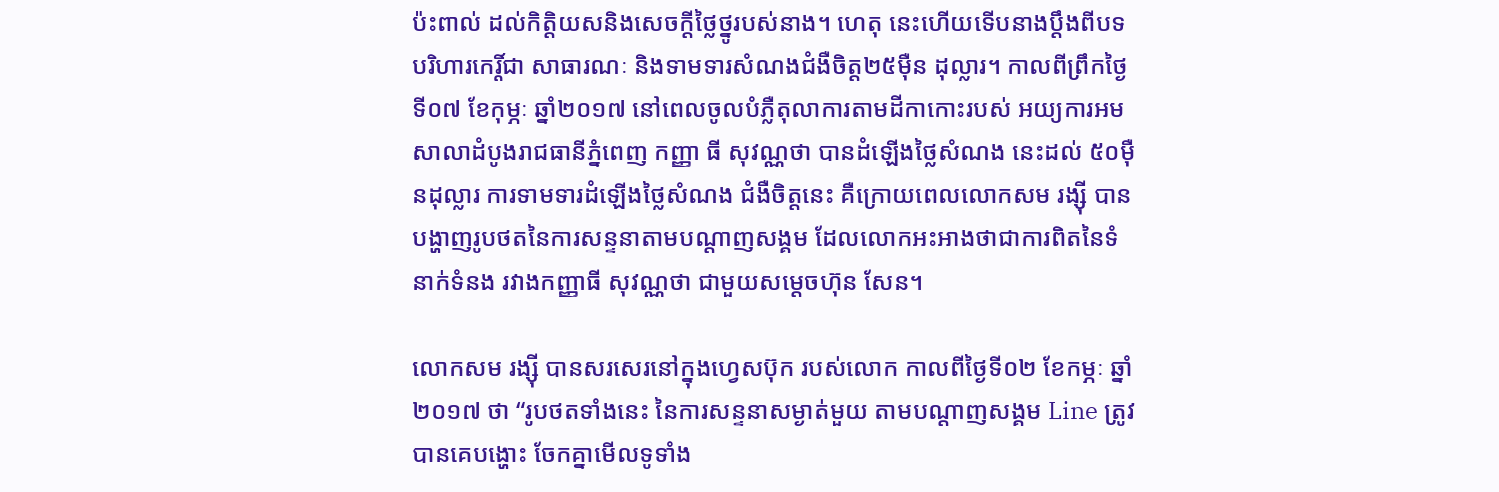ប៉ះពាល់ ដល់កិត្តិយសនិងសេចក្តីថ្លៃថ្នូរបស់នាង។ ហេតុ នេះហើយទើបនាងប្តឹងពីបទបរិហារកេរ្តិ៍ជា សាធារណៈ និងទាមទារសំណងជំងឺចិត្ត២៥ម៉ឺន ដុល្លារ។ កាលពីព្រឹកថ្ងៃទី០៧ ខែកុម្ភៈ ឆ្នាំ២០១៧ នៅពេលចូលបំភ្លឺតុលាការតាមដីកាកោះរបស់ អយ្យការអមសាលាដំបូងរាជធានីភ្នំពេញ កញ្ញា ធី សុវណ្ណថា បានដំឡើងថ្លៃសំណង នេះដល់ ៥០ម៉ឺនដុល្លារ ការទាមទារដំឡើងថ្លៃសំណង ជំងឺចិត្តនេះ គឺក្រោយពេលលោកសម រង្ស៊ី បាន បង្ហាញរូបថតនៃការសន្ទនាតាមបណ្តាញសង្គម ដែលលោកអះអាងថាជាការពិតនៃទំនាក់ទំនង រវាងកញ្ញាធី សុវណ្ណថា ជាមួយសម្តេចហ៊ុន សែន។

លោកសម រង្ស៊ី បានសរសេរនៅក្នុងហ្វេសប៊ុក របស់លោក កាលពីថ្ងៃទី០២ ខែកម្ភៈ ឆ្នាំ២០១៧ ថា “រូបថតទាំងនេះ នៃការសន្ទនាសម្ងាត់មួយ តាមបណ្តាញសង្គម Line ត្រូវបានគេបង្ហោះ ចែកគ្នាមើលទូទាំង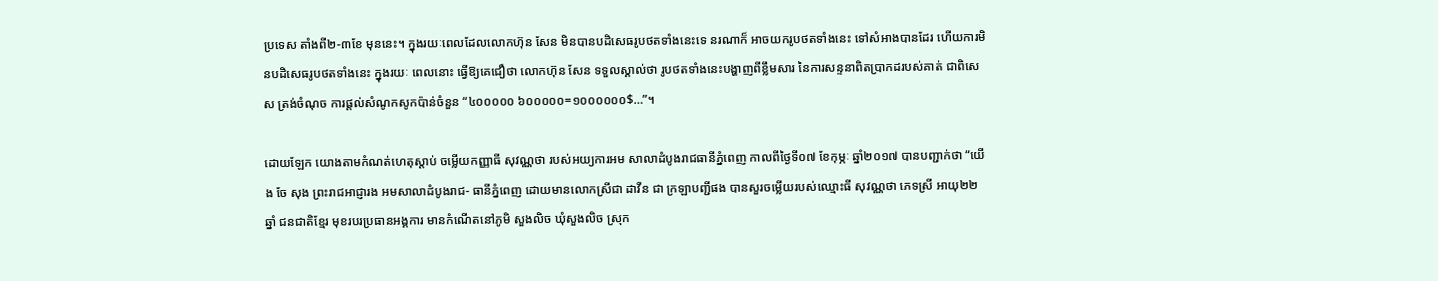ប្រទេស តាំងពី២-៣ខែ មុននេះ។ ក្នុងរយៈពេលដែលលោកហ៊ុន សែន មិនបានបដិសេធរូបថតទាំងនេះទេ នរណាក៏ អាចយករូបថតទាំងនេះ ទៅសំអាងបានដែរ ហើយការមិនបដិសេធរូបថតទាំងនេះ ក្នុងរយៈ ពេលនោះ ធ្វើឱ្យគេជឿថា លោកហ៊ុន សែន ទទួលស្គាល់ថា រូបថតទាំងនេះបង្ហាញពីខ្លឹមសារ នៃការសន្ទនាពិតប្រាកដរបស់គាត់ ជាពិសេស ត្រង់ចំណុច ការផ្តល់សំណូកសូកប៉ាន់ចំនួន “៤០០០០០ ៦០០០០០=១០០០០០០$…”។

ដោយឡែក យោងតាមកំណត់ហេតុស្តាប់ ចម្លើយកញ្ញាធី សុវណ្ណថា របស់អយ្យការអម សាលាដំបូងរាជធានីភ្នំពេញ កាលពីថ្ងៃទី០៧ ខែកុម្ភៈ ឆ្នាំ២០១៧ បានបញ្ជាក់ថា “យើង ចែ សុង ព្រះរាជអាជ្ញារង អមសាលាដំបូងរាជ- ធានីភ្នំពេញ ដោយមានលោកស្រីជា ដាវីន ជា ក្រឡាបញ្ជីផង បានសួរចម្លើយរបស់ឈ្មោះធី សុវណ្ណថា ភេទស្រី អាយុ២២ឆ្នាំ ជនជាតិខ្មែរ មុខរបរប្រធានអង្គការ មានកំណើតនៅភូមិ សួងលិច ឃុំសួងលិច ស្រុក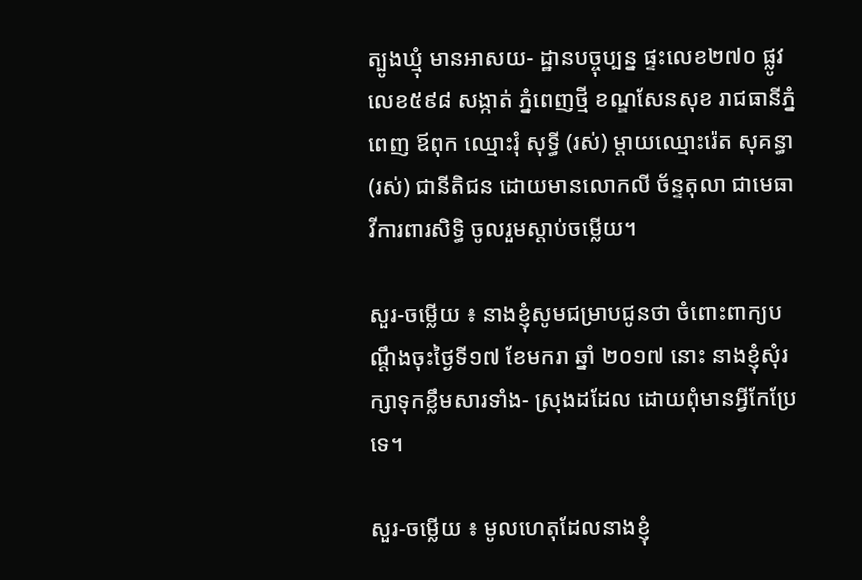ត្បូងឃ្មុំ មានអាសយ- ដ្ឋានបច្ចុប្បន្ន ផ្ទះលេខ២៧០ ផ្លូវលេខ៥៩៨ សង្កាត់ ភ្នំពេញថ្មី ខណ្ឌសែនសុខ រាជធានីភ្នំពេញ ឪពុក ឈ្មោះរុំ សុទ្ធី (រស់) ម្តាយឈ្មោះរ៉េត សុគន្ធា (រស់) ជានីតិជន ដោយមានលោកលី ច័ន្ទតុលា ជាមេធាវីការពារសិទ្ធិ ចូលរួមស្តាប់ចម្លើយ។

សួរ-ចម្លើយ ៖ នាងខ្ញុំសូមជម្រាបជូនថា ចំពោះពាក្យបណ្តឹងចុះថ្ងៃទី១៧ ខែមករា ឆ្នាំ ២០១៧ នោះ នាងខ្ញុំសុំរក្សាទុកខ្លឹមសារទាំង- ស្រុងដដែល ដោយពុំមានអ្វីកែប្រែទេ។

សួរ-ចម្លើយ ៖ មូលហេតុដែលនាងខ្ញុំ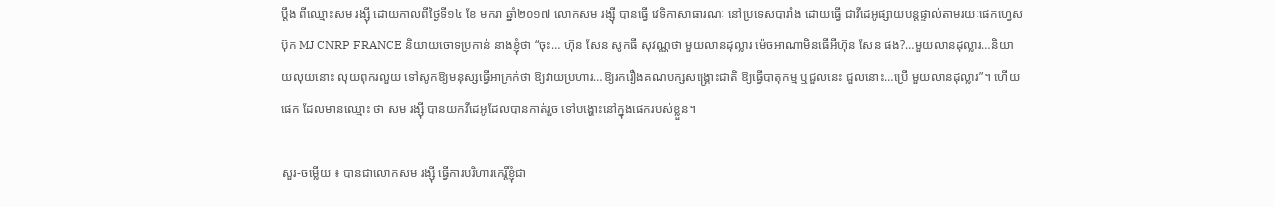ប្តឹង ពីឈ្មោះសម រង្ស៊ី ដោយកាលពីថ្ងៃទី១៤ ខែ មករា ឆ្នាំ២០១៧ លោកសម រង្ស៊ី បានធ្វើ វេទិកាសាធារណៈ នៅប្រទេសបារាំង ដោយធ្វើ ជាវីដេអូផ្សាយបន្តផ្ទាល់តាមរយៈផេកហ្វេសប៊ុក MJ CNRP FRANCE និយាយចោទប្រកាន់ នាងខ្ញុំថា “ចុះ… ហ៊ុន សែន សូកធី សុវណ្ណថា មួយលានដុល្លារ ម៉េចអាណាមិនធើអីហ៊ុន សែន ផង?…មួយលានដុល្លារ…និយាយលុយនោះ លុយពុករលួយ ទៅសូកឱ្យមនុស្សធ្វើអាក្រក់ថា ឱ្យវាយប្រហារ…ឱ្យរករឿងគណបក្សសង្គ្រោះជាតិ ឱ្យធ្វើបាតុកម្ម ឬជួលនេះ ជួលនោះ…ប្រើ មួយលានដុល្លារ”។ ហើយផេក ដែលមានឈ្មោះ ថា សម រង្ស៊ី បានយកវីដេអូដែលបានកាត់រួច ទៅបង្ហោះនៅក្នុងផេករបស់ខ្លួន។

សួរ-ចម្លើយ ៖ បានជាលោកសម រង្ស៊ី ធ្វើការបរិហារកេរ្តិ៍ខ្ញុំជា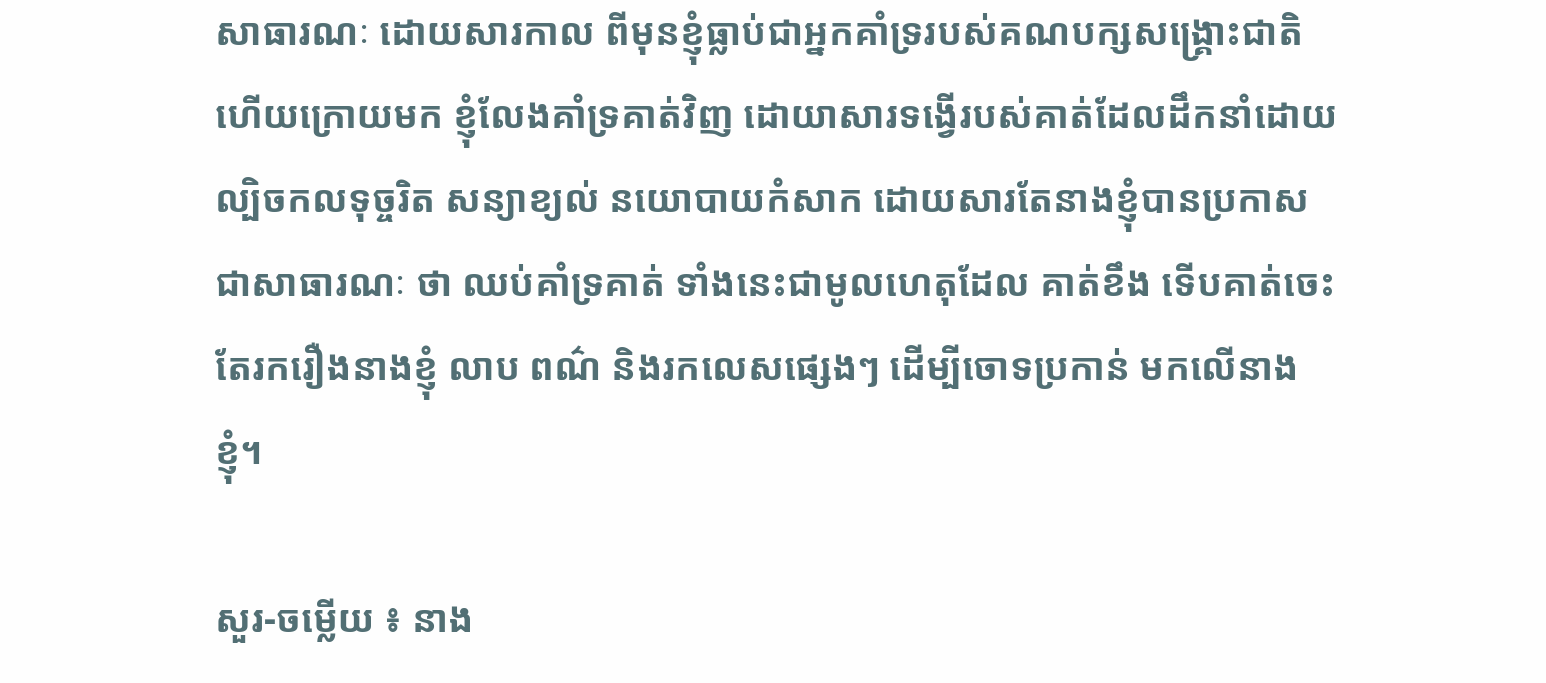សាធារណៈ ដោយសារកាល ពីមុនខ្ញុំធ្លាប់ជាអ្នកគាំទ្ររបស់គណបក្សសង្គ្រោះជាតិ ហើយក្រោយមក ខ្ញុំលែងគាំទ្រគាត់វិញ ដោយាសារទង្វើរបស់គាត់ដែលដឹកនាំដោយ ល្បិចកលទុច្ចរិត សន្យាខ្យល់ នយោបាយកំសាក ដោយសារតែនាងខ្ញុំបានប្រកាសជាសាធារណៈ ថា ឈប់គាំទ្រគាត់ ទាំងនេះជាមូលហេតុដែល គាត់ខឹង ទើបគាត់ចេះតែរករឿងនាងខ្ញុំ លាប ពណ៌ និងរកលេសផ្សេងៗ ដើម្បីចោទប្រកាន់ មកលើនាងខ្ញុំ។

សួរ-ចម្លើយ ៖ នាង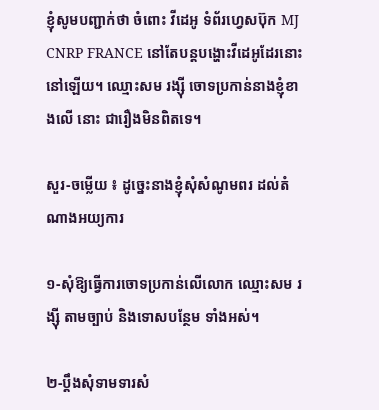ខ្ញុំសូមបញ្ជាក់ថា ចំពោះ វីដេអូ ទំព័រហ្វេសប៊ុក MJ CNRP FRANCE នៅតែបន្តបង្ហោះវីដេអូដែរនោះនៅឡើយ។ ឈ្មោះសម រង្ស៊ី ចោទប្រកាន់នាងខ្ញុំខាងលើ នោះ ជារឿងមិនពិតទេ។

សួរ-ចម្លើយ ៖ ដូច្នេះនាងខ្ញុំសុំសំណូមពរ ដល់តំណាងអយ្យការ

១-សុំឱ្យធ្វើការចោទប្រកាន់លើលោក ឈ្មោះសម រង្ស៊ី តាមច្បាប់ និងទោសបន្ថែម ទាំងអស់។

២-ប្តឹងសុំទាមទារសំ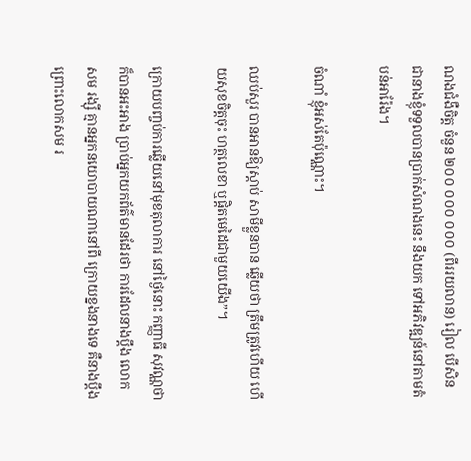ណងជំងឺចិត្ត ចំនួន ២០០ ០០០ ០០០ (ពីររយលាន) រៀល បើសិន ជានាងខ្ញុំទទួលបានប្រាក់សំណងនេះ នឹងយក ទៅអភិវឌ្ឍន៍នៅតាមតំបន់អារ៉ែង។

ចំណាំ ខ្ញុំអស់តែប៉ុណ្ណោះ។

ឈប់សួរ បានអានឱ្យស្តាប់ សាមីខ្លួនបាន ឆ្លើយថា ត្រឹមត្រូវហើយ ហើយសុខចិត្តចុះ ហត្ថលេខា ឬផ្តិតមេដៃជាមួយយើង”។

ក្រោយបញ្ចប់ការឆ្លើយនៅមុខតុលាការ នៅថ្ងៃនោះ កញ្ញាធី សុវណ្ណថា ក៏បានអះអាង ប្រាប់អ្នកយកព័ត៌មានដែរថា ការដែលនាងប្តឹង លោកសម រង្ស៊ី គ្មានអ្នកនយោបាយណានៅពី ក្រោយខ្នងនាងទេ គឺនាងប្តឹងព្រោះលោកសម រ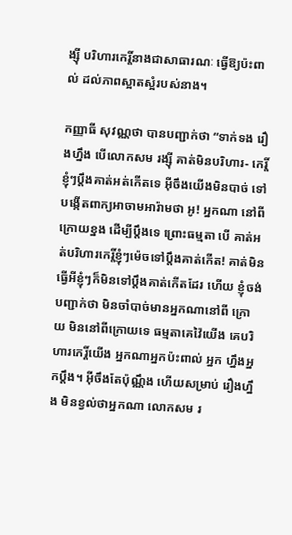ង្ស៊ី បរិហារកេរ្តិ៍នាងជាសាធារណៈ ធ្វើឱ្យប៉ះពាល់ ដល់ភាពស្អាតស្អំរបស់នាង។

កញ្ញាធី សុវណ្ណថា បានបញ្ជាក់ថា “ទាក់ទង រឿងហ្នឹង បើលោកសម រង្ស៊ី គាត់មិនបរិហារ- កេរ្តិ៍ខ្ញុំៗប្តឹងគាត់អត់កើតទេ អ៊ីចឹងយើងមិនបាច់ ទៅបង្កើតពាក្យអាចាមអារ៉ាមថា អូ! អ្នកណា នៅពីក្រោយខ្នង ដើម្បីប្តឹងទេ ព្រោះធម្មតា បើ គាត់អត់បរិហារកេរ្តិ៍ខ្ញុំៗម៉េចទៅប្តឹងគាត់កើត! គាត់មិនធ្វើអីខ្ញុំៗក៏មិនទៅប្តឹងគាត់កើតដែរ ហើយ ខ្ញុំចង់បញ្ជាក់ថា មិនចាំបាច់មានអ្នកណានៅពី ក្រោយ មិននៅពីក្រោយទេ ធម្មតាគេវ៉ៃយើង គេបរិហារកេរ្តិ៍យើង អ្នកណាអ្នកប៉ះពាល់ អ្នក ហ្នឹងអ្នកប្តឹង។ អ៊ីចឹងតែប៉ុណ្ណឹង ហើយសម្រាប់ រឿងហ្នឹង មិនខ្វល់ថាអ្នកណា លោកសម រ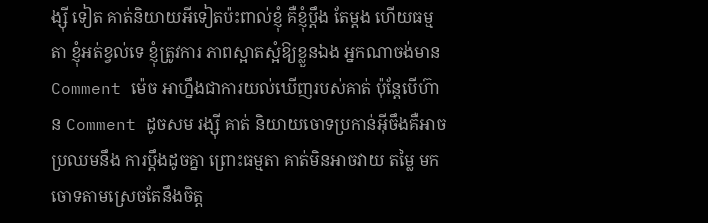ង្ស៊ី ទៀត គាត់និយាយអីទៀតប៉ះពាល់ខ្ញុំ គឺខ្ញុំប្តឹង តែម្តង ហើយធម្មតា ខ្ញុំអត់ខ្វល់ទេ ខ្ញុំត្រូវការ ភាពស្អាតស្អំឱ្យខ្លួនឯង អ្នកណាចង់មាន Comment ម៉េច អាហ្នឹងជាការយល់ឃើញរបស់គាត់ ប៉ុន្តែបើហ៊ាន Comment ដូចសម រង្ស៊ី គាត់ និយាយចោទប្រកាន់អ៊ីចឹងគឺអាចប្រឈមនឹង ការប្តឹងដូចគ្នា ព្រោះធម្មតា គាត់មិនអាចវាយ តម្លៃ មកចោទតាមស្រេចតែនឹងចិត្ត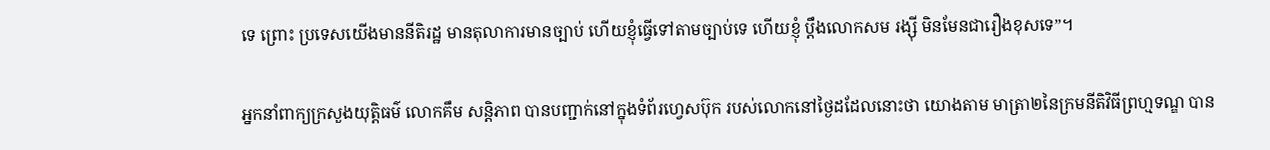ទេ ព្រោះ ប្រទេសយើងមាននីតិរដ្ឋ មានតុលាការមានច្បាប់ ហើយខ្ញុំធ្វើទៅតាមច្បាប់ទេ ហើយខ្ញុំ ប្តឹងលោកសម រង្ស៊ី មិនមែនជារឿងខុសទេ”។

អ្នកនាំពាក្យក្រសួងយុត្តិធម៌ លោកគឹម សន្តិភាព បានបញ្ជាក់នៅក្នុងទំព័រហ្វេសប៊ុក របស់លោកនៅថ្ងៃដដែលនោះថា យោងតាម មាត្រា២នៃក្រមនីតិវិធីព្រហ្មទណ្ឌ បាន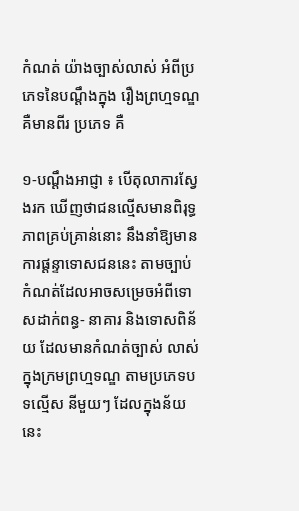កំណត់ យ៉ាងច្បាស់លាស់ អំពីប្រភេទនៃបណ្តឹងក្នុង រឿងព្រហ្មទណ្ឌ គឺមានពីរ ប្រភេទ គឺ

១-បណ្តឹងអាជ្ញា ៖ បើតុលាការស្វែងរក ឃើញថាជនល្មើសមានពិរុទ្ធភាពគ្រប់គ្រាន់នោះ នឹងនាំឱ្យមានការផ្តន្ទាទោសជននេះ តាមច្បាប់ កំណត់ដែលអាចសម្រេចអំពីទោសដាក់ពន្ធ- នាគារ និងទោសពិន័យ ដែលមានកំណត់ច្បាស់ លាស់ក្នុងក្រមព្រហ្មទណ្ឌ តាមប្រភេទបទល្មើស នីមួយៗ ដែលក្នុងន័យនេះ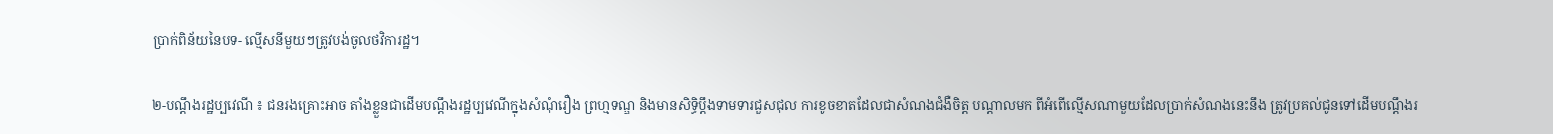ប្រាក់ពិន័យនៃបទ- ល្មើសនីមួយៗត្រូវបង់ចូលថវិការដ្ឋ។

២-បណ្តឹងរដ្ឋប្បវេណី ៖ ជនរងគ្រោះអាច តាំងខ្លួនជាដើមបណ្តឹងរដ្ឋប្បវេណីក្នុងសំណុំរឿង ព្រហ្មទណ្ឌ និងមានសិទ្ធិប្តឹងទាមទារជួសជុល ការខូចខាតដែលជាសំណងជំងឺចិត្ត បណ្តាលមក ពីអំពើល្មើសណាមួយដែលប្រាក់សំណងនេះនឹង ត្រូវប្រគល់ជូនទៅដើមបណ្តឹងរ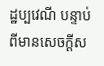ដ្ឋប្បវេណី បន្ទាប់ពីមានសេចក្តីស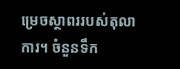ម្រេចស្ថាពររបស់តុលាការ។ ចំនួនទឹក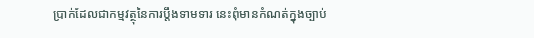ប្រាក់ដែលជាកម្មវត្ថុនៃការប្តឹងទាមទារ នេះពុំមានកំណត់ក្នុងច្បាប់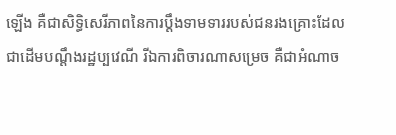ឡើង គឺជាសិទ្ធិសេរីភាពនៃការប្តឹងទាមទាររបស់ជនរងគ្រោះដែល ជាដើមបណ្តឹងរដ្ឋប្បវេណី រីឯការពិចារណាសម្រេច គឺជាអំណាច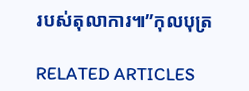របស់តុលាការ៕”កុលបុត្រ

RELATED ARTICLES